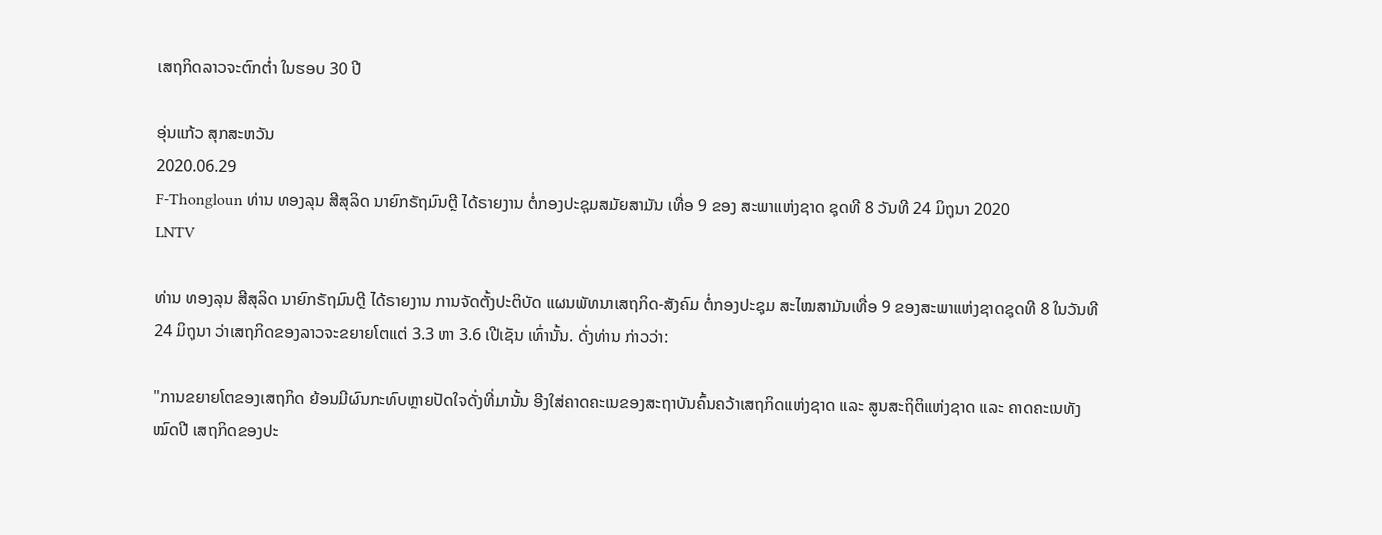ເສຖກິດລາວຈະຕົກຕໍ່າ ໃນຮອບ 30 ປີ

ອຸ່ນແກ້ວ ສຸກສະຫວັນ
2020.06.29
F-Thongloun ທ່ານ ທອງລຸນ ສີສຸລິດ ນາຍົກຣັຖມົນຕຼີ ໄດ້ຣາຍງານ ຕໍ່ກອງປະຊຸມສມັຍສາມັນ ເທື່ອ 9 ຂອງ ສະພາແຫ່ງຊາດ ຊຸດທີ 8 ວັນທີ 24 ມິຖຸນາ 2020
LNTV

ທ່ານ ທອງລຸນ ສີສຸລິດ ນາຍົກຣັຖມົນຕຼີ ໄດ້ຣາຍງານ ການຈັດຕັ້ງປະຕິບັດ ແຜນພັທນາເສຖກິດ-ສັງຄົມ ຕໍ່ກອງປະຊຸມ ສະໄໝສາມັນເທື່ອ 9 ຂອງສະພາແຫ່ງຊາດຊຸດທີ 8 ໃນວັນທີ 24 ມິຖຸນາ ວ່າເສຖກິດຂອງລາວຈະຂຍາຍໂຕແຕ່ 3.3 ຫາ 3.6 ເປີເຊັນ ເທົ່ານັ້ນ. ດັ່ງທ່ານ ກ່າວວ່າ:

"ການຂຍາຍໂຕຂອງເສຖກິດ ຍ້ອນມີຜົນກະທົບຫຼາຍປັດໃຈດັ່ງທີ່ມານັ້ນ ອີງໃສ່ຄາດຄະເນຂອງສະຖາບັນຄົ້ນຄວ້າເສຖກິດແຫ່ງຊາດ ແລະ ສູນສະຖິຕິແຫ່ງຊາດ ແລະ ຄາດຄະເນທັງໝົດປີ ເສຖກິດຂອງປະ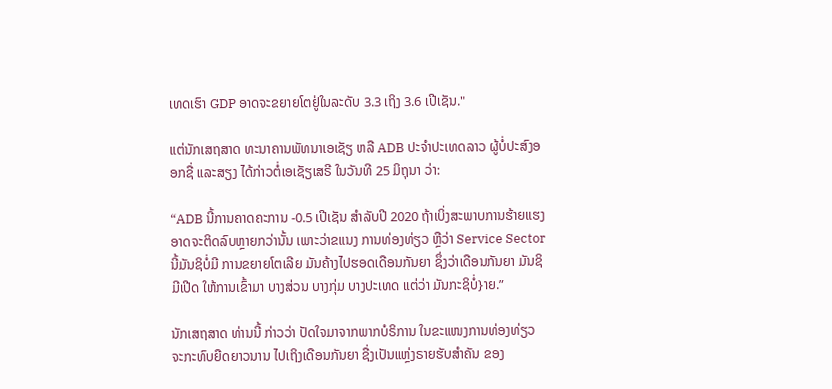ເທດເຮົາ GDP ອາດຈະຂຍາຍໂຕຢູ່ໃນລະດັບ 3.3 ເຖິງ 3.6 ເປີເຊັນ."

ແຕ່ນັກເສຖສາດ ທະນາຄານພັທນາເອເຊັຽ ຫລື ADB ປະຈຳປະເທດລາວ ຜູ້ບໍ່ປະສົງອອກຊື່ ແລະສຽງ ໄດ້ກ່າວຕໍ່ເອເຊັຽເສຣີ ໃນວັນທີ 25 ມິຖຸນາ ວ່າ:

“ADB ນີ້ການຄາດຄະການ -0.5 ເປີເຊັນ ສຳລັບປີ 2020 ຖ້າເບິ່ງສະພາບການຮ້າຍແຮງ ອາດຈະຕິດລົບຫຼາຍກວ່ານັ້ນ ເພາະວ່າຂແນງ ການທ່ອງທ່ຽວ ຫຼືວ່າ Service Sector ນີ້ມັນຊິບໍ່ມີ ການຂຍາຍໂຕເລີຍ ມັນຄ້າງໄປຮອດເດືອນກັນຍາ ຊຶ່ງວ່າເດືອນກັນຍາ ມັນຊິມີເປີດ ໃຫ້ການເຂົ້າມາ ບາງສ່ວນ ບາງກຸ່ມ ບາງປະເທດ ແຕ່ວ່າ ມັນກະຊິບໍ່}າຍ.”

ນັກເສຖສາດ ທ່ານນີ້ ກ່າວວ່າ ປັດໃຈມາຈາກພາກບໍຣິການ ໃນຂະແໜງການທ່ອງທ່ຽວ ຈະກະທົບຍືດຍາວນານ ໄປເຖິງເດືອນກັນຍາ ຊື່ງເປັນແຫຼ່ງຣາຍຮັບສຳຄັນ ຂອງ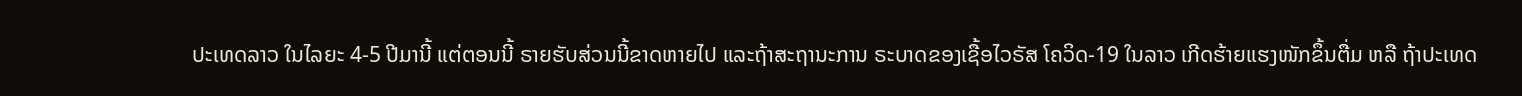ປະເທດລາວ ໃນໄລຍະ 4-5 ປີມານີ້ ແຕ່ຕອນນີ້ ຣາຍຮັບສ່ວນນີ້ຂາດຫາຍໄປ ແລະຖ້າສະຖານະການ ຣະບາດຂອງເຊື້ອໄວຣັສ ໂຄວິດ-19 ໃນລາວ ເກີດຮ້າຍແຮງໜັກຂຶ້ນຕື່ມ ຫລື ຖ້າປະເທດ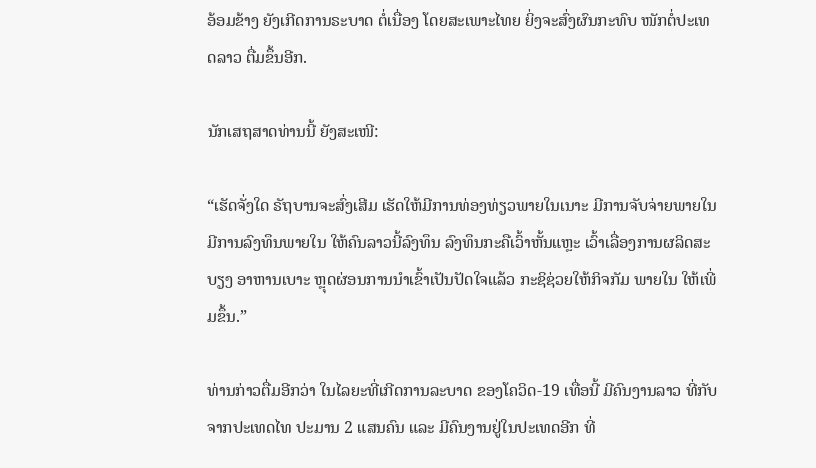ອ້ອມຂ້າງ ຍັງເກີດການຣະບາດ ຕໍ່ເນື່ອງ ໂດຍສະເພາະໄທຍ ຍິ່ງຈະສົ່ງຜົນກະທົບ ໜັກຕໍ່ປະເທດລາວ ຕື່ມຂຶ້ນອີກ.

ນັກເສຖສາດທ່ານນີ້ ຍັງສະເໜີ:

“ເຮັດຈັ່ງໃດ ຣັຖບານຈະສົ່ງເສີມ ເຮັດໃຫ້ມີການທ່ອງທ່ຽວພາຍໃນເນາະ ມີການຈັບຈ່າຍພາຍໃນ ມີການລົງທຶນພາຍໃນ ໃຫ້ຄົນລາວນີ້ລົງທຶນ ລົງທຶນກະຄືເວົ້າຫັ້ນແຫຼະ ເວົ້າເລື່ອງການຜລິດສະບຽງ ອາຫານເບາະ ຫຼຸດຜ່ອນການນຳເຂົ້າເປັນປັດໃຈແລ້ວ ກະຊິຊ່ວຍໃຫ້ກິຈກັມ ພາຍໃນ ໃຫ້ເພີ່ມຂຶ້ນ.”

ທ່ານກ່າວຕື່ມອີກວ່າ ໃນໄລຍະທີ່ເກີດການລະບາດ ຂອງໂຄວິດ-19 ເທື່ອນີ້ ມີຄົນງານລາວ ທີ່ກັບຈາກປະເທດໄທ ປະມານ 2 ແສນຄົນ ແລະ ມີຄົນງານຢູ່ໃນປະເທດອີກ ທີ່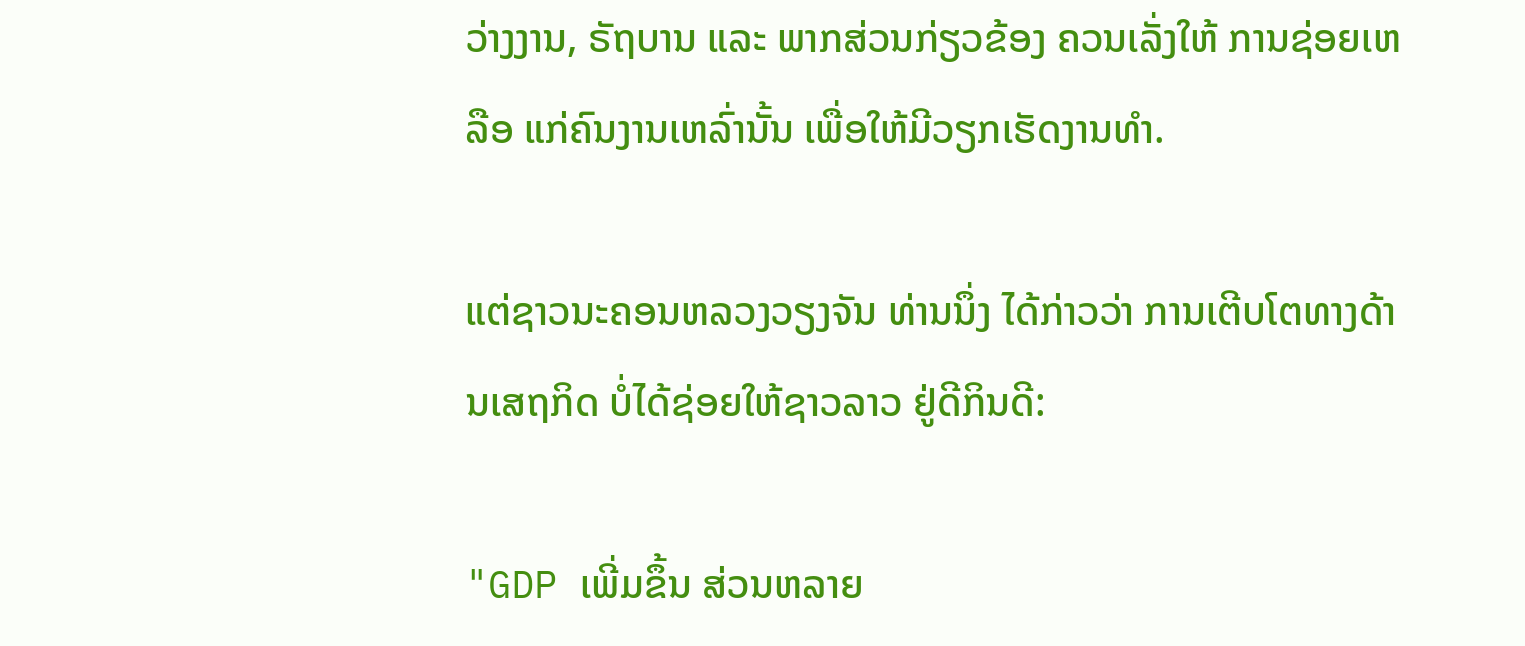ວ່າງງານ, ຣັຖບານ ແລະ ພາກສ່ວນກ່ຽວຂ້ອງ ຄວນເລັ່ງໃຫ້ ການຊ່ອຍເຫລືອ ແກ່ຄົນງານເຫລົ່ານັ້ນ ເພື່ອໃຫ້ມີວຽກເຮັດງານທຳ.

ແຕ່ຊາວນະຄອນຫລວງວຽງຈັນ ທ່ານນຶ່ງ ໄດ້ກ່າວວ່າ ການເຕີບໂຕທາງດ້ານເສຖກິດ ບໍ່ໄດ້ຊ່ອຍໃຫ້ຊາວລາວ ຢູ່ດີກິນດີ:

"GDP ເພີ່ມຂຶ້ນ ສ່ວນຫລາຍ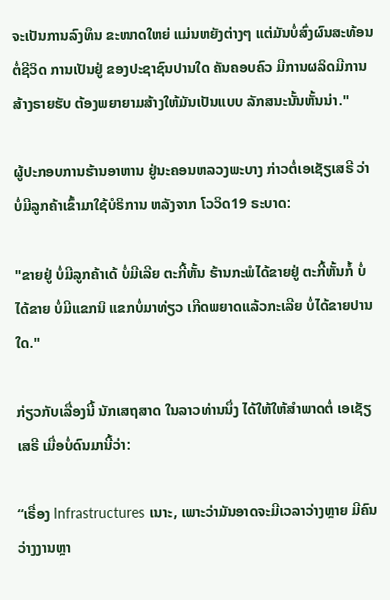ຈະເປັນການລົງທຶນ ຂະໜາດໃຫຍ່ ແມ່ນຫຍັງຕ່າງໆ ແຕ່ມັນບໍ່ສົ່ງຜົນສະທ້ອນ ຕໍ່ຊີວິດ ການເປັນຢູ່ ຂອງປະຊາຊົນປານໃດ ຄັນຄອບຄົວ ມີການຜລິດມີການສ້າງຣາຍຮັບ ຕ້ອງພຍາຍາມສ້າງໃຫ້ມັນເປັນແບບ ລັກສນະນັ້ນຫັ້ນນ່າ."

ຜູ້ປະກອບການຮ້ານອາຫານ ຢູ່ນະຄອນຫລວງພະບາງ ກ່າວຕໍ່ເອເຊັຽເສຣີ ວ່າ ບໍ່ມີລູກຄ້າເຂົ້າມາໃຊ້ບໍຣິການ ຫລັງຈາກ ໂວວິດ19 ຣະບາດ:

"ຂາຍຢູ່ ບໍ່ມີລູກຄ້າເດ້ ບໍ່ມີເລີຍ ຕະກີ້ຫັ້ນ ຮ້ານກະພໍໄດ້ຂາຍຢູ່ ຕະກີ້ຫັ້ນກໍ້ ບໍ່ໄດ້ຂາຍ ບໍ່ມີແຂກນິ ແຂກບໍ່ມາທ່ຽວ ເກີດພຍາດແລ້ວກະເລີຍ ບໍ່ໄດ້ຂາຍປານໃດ."

ກ່ຽວກັບເລື່ອງນີ້ ນັກເສຖສາດ ໃນລາວທ່ານນຶ່ງ ໄດ້ໃຫ້ໃຫ້ສຳພາດຕໍ່ ເອເຊັຽເສຣີ ເມື່ອບໍ່ດົນມານີ້ວ່າ:

“ເຣື່ອງ Infrastructures ເນາະ, ເພາະວ່າມັນອາດຈະມີເວລາວ່າງຫຼາຍ ມີຄົນວ່າງງານຫຼາ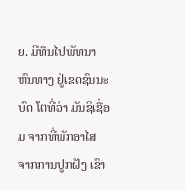ຍ. ມີທຶນໄປພັທນາຫົນທາງ ຢູ່ເຂດຊົນນະບົດ ໂຕທີ່ວ່າ ມັນຊິເຊື່ອມ ຈາກທີ່ພັກອາໄສ ຈາກການປູກຝັງ ເຂົາ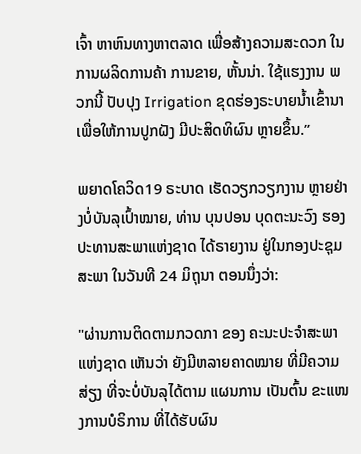ເຈົ້າ ຫາຫົນທາງຫາຕລາດ ເພື່ອສ້າງຄວາມສະດວກ ໃນການຜລິດການຄ້າ ການຂາຍ, ຫັ້ນນ່າ. ໃຊ້ແຮງງານ ພວກນີ້ ປັບປຸງ Irrigation ຂຸດຮ່ອງຣະບາຍນ້ຳເຂົ້ານາ ເພື່ອໃຫ້ການປູກຝັງ ມີປະສິດທິຜົນ ຫຼາຍຂຶ້ນ.”

ພຍາດໂຄວິດ19 ຣະບາດ ເຮັດວຽກວຽກງານ ຫຼາຍຢ່າງບໍ່ບັນລຸເປົ້າໝາຍ, ທ່ານ ບຸນປອນ ບຸດຕະນະວົງ ຮອງປະທານສະພາແຫ່ງຊາດ ໄດ້ຣາຍງານ ຢູ່ໃນກອງປະຊຸມສະພາ ໃນວັນທີ 24 ມິຖຸນາ ຕອນນຶ່ງວ່າ:

"ຜ່ານການຕິດຕາມກວດກາ ຂອງ ຄະນະປະຈຳສະພາແຫ່ງຊາດ ເຫັນວ່າ ຍັງມີຫລາຍຄາດໝາຍ ທີ່ມີຄວາມສ່ຽງ ທີ່ຈະບໍ່ບັນລຸໄດ້ຕາມ ແຜນການ ເປັນຕົ້ນ ຂະແໜງການບໍຣິການ ທີ່ໄດ້ຮັບຜົນ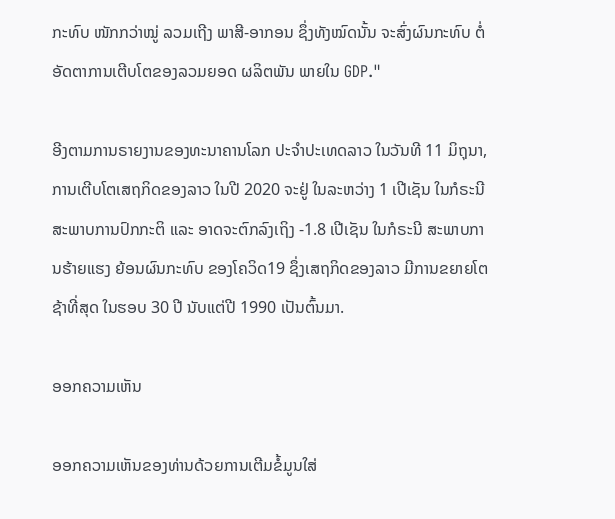ກະທົບ ໜັກກວ່າໝູ່ ລວມເຖີງ ພາສີ-ອາກອນ ຊຶ່ງທັງໝົດນັ້ນ ຈະສົ່ງຜົນກະທົບ ຕໍ່ອັດຕາການເຕີບໂຕຂອງລວມຍອດ ຜລິຕພັນ ພາຍໃນ GDP."

ອີງຕາມການຣາຍງານຂອງທະນາຄານໂລກ ປະຈຳປະເທດລາວ ໃນວັນທີ 11 ມິຖຸນາ, ການເຕີບໂຕເສຖກິດຂອງລາວ ໃນປີ 2020 ຈະຢູ່ ໃນລະຫວ່າງ 1 ເປີເຊັນ ໃນກໍຣະນີ ສະພາບການປົກກະຕິ ແລະ ອາດຈະຕົກລົງເຖິງ -1.8 ເປີເຊັນ ໃນກໍຣະນີ ສະພາບການຮ້າຍແຮງ ຍ້ອນຜົນກະທົບ ຂອງໂຄວິດ19 ຊຶ່ງເສຖກິດຂອງລາວ ມີການຂຍາຍໂຕຊ້າທີ່ສຸດ ໃນຮອບ 30 ປີ ນັບແຕ່ປີ 1990 ເປັນຕົ້ນມາ.

ອອກຄວາມເຫັນ

ອອກຄວາມເຫັນຂອງທ່ານດ້ວຍການເຕີມຂໍ້ມູນໃສ່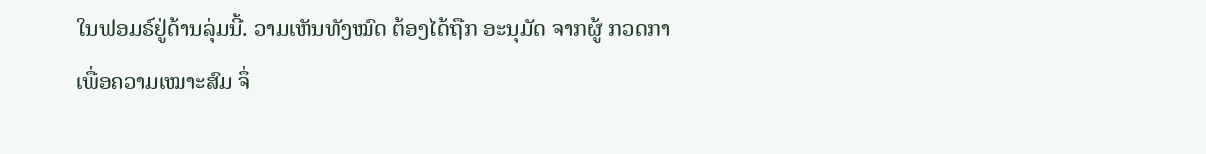ໃນຟອມຣ໌ຢູ່ດ້ານລຸ່ມນີ້. ວາມເຫັນທັງໝົດ ຕ້ອງໄດ້ຖືກ ອະນຸມັດ ຈາກຜູ້ ກວດກາ ເພື່ອຄວາມເໝາະສົມ ຈຶ່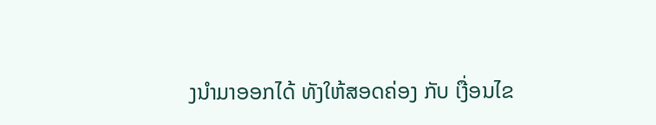ງນໍາມາອອກໄດ້ ທັງໃຫ້ສອດຄ່ອງ ກັບ ເງື່ອນໄຂ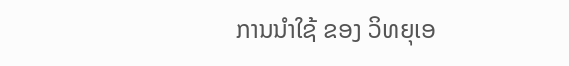ການນຳໃຊ້ ຂອງ ວິທຍຸເອ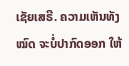ເຊັຍເສຣີ. ຄວາມເຫັນທັງໝົດ ຈະບໍ່ປາກົດອອກ ໃຫ້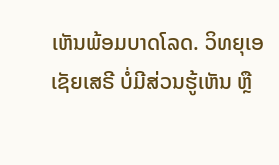ເຫັນພ້ອມບາດໂລດ. ວິທຍຸເອເຊັຍເສຣີ ບໍ່ມີສ່ວນຮູ້ເຫັນ ຫຼື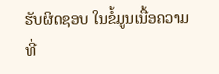ຮັບຜິດຊອບ ໃນຂໍ້ມູນເນື້ອຄວາມ ທີ່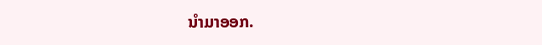ນໍາມາອອກ.